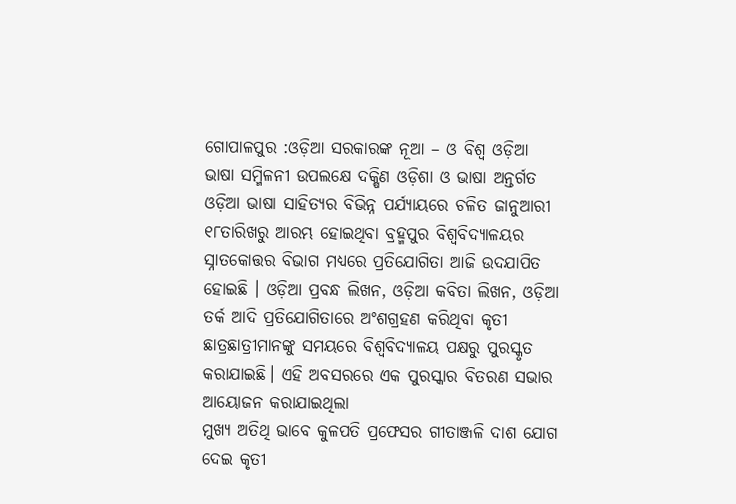ଗୋପାଳପୁର :ଓଡ଼ିଆ ସରକାରଙ୍କ ନୂଆ – ଓ ବିଶ୍ୱ ଓଡ଼ିଆ ଭାଷା ସମ୍ମିଳନୀ ଉପଲକ୍ଷେ ଦକ୍ଷିଣ ଓଡ଼ିଶା ଓ ଭାଷା ଅନ୍ତର୍ଗତ ଓଡ଼ିଆ ଭାଷା ସାହିତ୍ୟର ବିଭିନ୍ନ ପର୍ଯ୍ୟାୟରେ ଚଳିତ ଜାନୁଆରୀ ୧୮ତାରିଖରୁ ଆରମ୍ଭ ହୋଇଥିବା ବ୍ରହ୍ମପୁର ବିଶ୍ୱବିଦ୍ୟାଳୟର ସ୍ନାତକୋତ୍ତର ବିଭାଗ ମଧ୍ୟରେ ପ୍ରତିଯୋଗିତା ଆଜି ଉଦଯାପିତ ହୋଇଛି । ଓଡ଼ିଆ ପ୍ରବନ୍ଧ ଲିଖନ, ଓଡ଼ିଆ କବିତା ଲିଖନ, ଓଡ଼ିଆ ତର୍କ ଆଦି ପ୍ରତିଯୋଗିତାରେ ଅଂଶଗ୍ରହଣ କରିଥିବା କୃତୀ ଛାତ୍ରଛାତ୍ରୀମାନଙ୍କୁ ସମୟରେ ବିଶ୍ଵବିଦ୍ୟାଳୟ ପକ୍ଷରୁ ପୁରସ୍କୃତ କରାଯାଇଛି। ଏହି ଅବସରରେ ଏକ ପୁରସ୍କାର ବିତରଣ ସଭାର ଆୟୋଜନ କରାଯାଇଥିଲା
ମୁଖ୍ୟ ଅତିଥି ଭାବେ କୁଳପତି ପ୍ରଫେସର ଗୀତାଞ୍ଜଳି ଦାଶ ଯୋଗ ଦେଇ କୃତୀ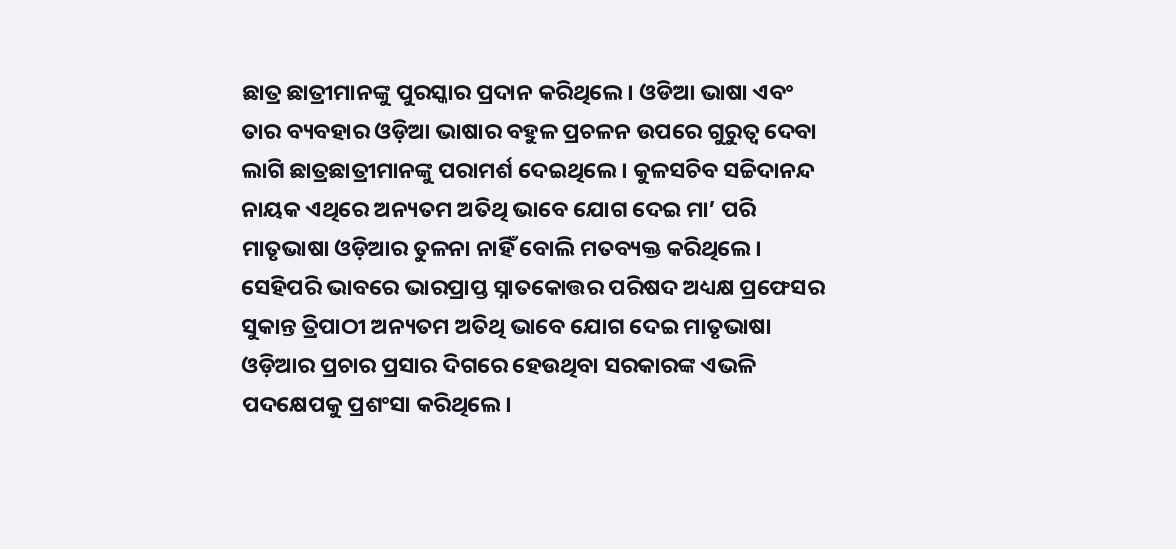ଛାତ୍ର ଛାତ୍ରୀମାନଙ୍କୁ ପୁରସ୍କାର ପ୍ରଦାନ କରିଥିଲେ। ଓଡିଆ ଭାଷା ଏବଂ ତାର ବ୍ୟବହାର ଓଡ଼ିଆ ଭାଷାର ବହୁଳ ପ୍ରଚଳନ ଉପରେ ଗୁରୁତ୍ବ ଦେବା ଲାଗି ଛାତ୍ରଛାତ୍ରୀମାନଙ୍କୁ ପରାମର୍ଶ ଦେଇଥିଲେ। କୁଳସଚିବ ସଚ୍ଚିଦାନନ୍ଦ ନାୟକ ଏଥିରେ ଅନ୍ୟତମ ଅତିଥି ଭାବେ ଯୋଗ ଦେଇ ମା’ ପରି ମାତୃଭାଷା ଓଡ଼ିଆର ତୁଳନା ନାହିଁ ବୋଲି ମତବ୍ୟକ୍ତ କରିଥିଲେ।
ସେହିପରି ଭାବରେ ଭାରପ୍ରାପ୍ତ ସ୍ନାତକୋତ୍ତର ପରିଷଦ ଅଧ୍ୟକ୍ଷ ପ୍ରଫେସର ସୁକାନ୍ତ ତ୍ରିପାଠୀ ଅନ୍ୟତମ ଅତିଥି ଭାବେ ଯୋଗ ଦେଇ ମାତୃଭାଷା ଓଡ଼ିଆର ପ୍ରଚାର ପ୍ରସାର ଦିଗରେ ହେଉଥିବା ସରକାରଙ୍କ ଏଭଳି ପଦକ୍ଷେପକୁ ପ୍ରଶଂସା କରିଥିଲେ।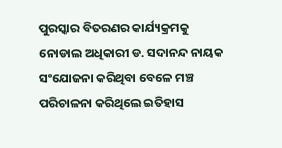ପୁରସ୍କାର ବିତରଣର କାର୍ଯ୍ୟକ୍ରମକୁ ନୋଡାଲ ଅଧିକାରୀ ଡ. ସଦାନନ୍ଦ ନାୟକ ସଂଯୋଜନା କରିଥିବା ବେଳେ ମଞ୍ଚ ପରିଚାଳନା କରିଥିଲେ ଇତିହାସ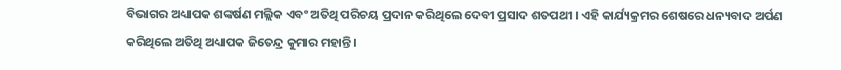ବିଭାଗର ଅଧ୍ୟାପକ ଶଙ୍କର୍ଷଣ ମଲ୍ଲିକ ଏବଂ ଅତିଥି ପରିଚୟ ପ୍ରଦାନ କରିଥିଲେ ଦେବୀ ପ୍ରସାଦ ଶତପଥୀ । ଏହି କାର୍ଯ୍ୟକ୍ରମର ଶେଷରେ ଧନ୍ୟବାଦ ଅର୍ପଣ କରିଥିଲେ ଅତିଥି ଅଧ୍ୟାପକ ଜିତେନ୍ଦ୍ର କୁମାର ମହାନ୍ତି ।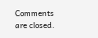Comments are closed.